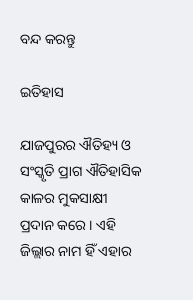ବନ୍ଦ କରନ୍ତୁ

ଇତିହାସ

ଯାଜପୁରର ଐତିହ୍ୟ ଓ ସଂସ୍କୃତି ପ୍ରାଗ ଐତିହାସିକ କାଳର ମୁକସାକ୍ଷୀ ପ୍ରଦାନ କରେ । ଏହି ଜିଲ୍ଲାର ନାମ ହିଁ ଏହାର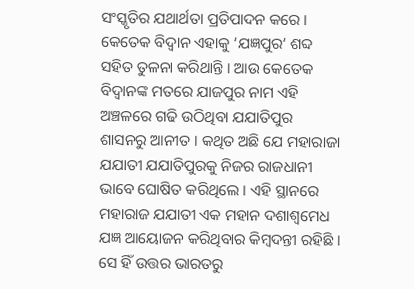ସଂସ୍କୃତିର ଯଥାର୍ଥତା ପ୍ରତିପାଦନ କରେ । କେତେକ ବିଦ୍ଵାନ ଏହାକୁ ‘ଯଜ୍ଞପୁର‘ ଶବ୍ଦ ସହିତ ତୁଳନା କରିଥାନ୍ତି । ଆଉ କେତେକ ବିଦ୍ଵାନଙ୍କ ମତରେ ଯାଜପୁର ନାମ ଏହି ଅଞ୍ଚଳରେ ଗଢି ଉଠିଥିବା ଯଯାତିପୁର ଶାସନରୁ ଆନୀତ । କଥିତ ଅଛି ଯେ ମହାରାଜା ଯଯାତୀ ଯଯାତିପୁରକୁ ନିଜର ରାଜଧାନୀ ଭାବେ ଘୋଷିତ କରିଥିଲେ । ଏହି ସ୍ଥାନରେ ମହାରାଜ ଯଯାତୀ ଏକ ମହାନ ଦଶାଶ୍ଵମେଧ ଯଜ୍ଞ ଆୟୋଜନ କରିଥିବାର କିମ୍ବଦନ୍ତୀ ରହିଛି । ସେ ହିଁ ଉତ୍ତର ଭାରତରୁ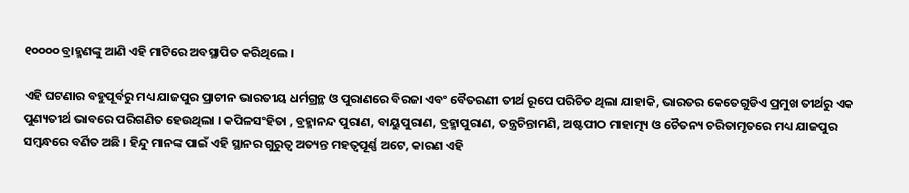୧୦୦୦୦ ବ୍ରାହ୍ମଣଙ୍କୁ ଆଣି ଏହି ମାଟିରେ ଅବସ୍ଥାପିତ କରିଥିଲେ ।

ଏହି ଘଟଣାର ବହୁପୂର୍ବରୁ ମଧ୍ୟ ଯାଜପୁର ପ୍ରାଚୀନ ଭାରତୀୟ ଧର୍ମଗ୍ରନ୍ଥ ଓ ପୁରାଣରେ ବିରଜା ଏବଂ ବୈତରଣୀ ତୀର୍ଥ ରୂପେ ପରିଚିତ ଥିଲା ଯାହାକି, ଭାରତର କେତେଗୁଡିଏ ପ୍ରମୁଖ ତୀର୍ଥରୁ ଏକ ପୁଣ୍ୟତୀର୍ଥ ଭାବରେ ପରିଗଣିତ ହେଉଥିଲା । କପିଳସଂହିତା , ବ୍ରହ୍ମାନନ୍ଦ ପୁରାଣ, ବାୟୁପୁରାଣ, ବ୍ରହ୍ମାପୁରାଣ, ତନ୍ତ୍ରଚିନ୍ତାମଣି, ଅଷ୍ଟପୀଠ ମାହାତ୍ମ୍ୟ ଓ ଚୈତନ୍ୟ ଚରିତାମୃତରେ ମଧ୍ୟ ଯାଜପୁର ସମ୍ବନ୍ଧରେ ବର୍ଣିତ ଅଛି । ହିନ୍ଦୁ ମାନଙ୍କ ପାଇଁ ଏହି ସ୍ଥାନର ଗୁରୁତ୍ଵ ଅତ୍ୟନ୍ତ ମହତ୍ଵପୂର୍ଣ୍ଣ ଅଟେ, କାରଣ ଏହି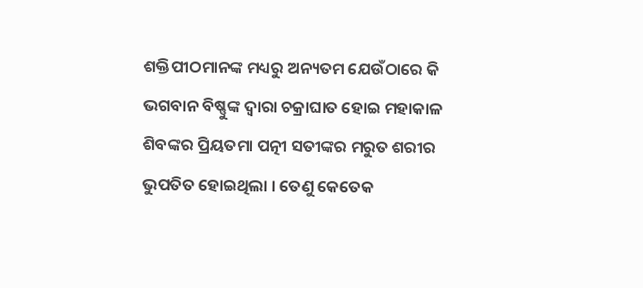ଶକ୍ତିପୀଠମାନଙ୍କ ମଧ୍ୟରୁ ଅନ୍ୟତମ ଯେଉଁଠାରେ କି ଭଗବାନ ବିଷ୍ଣୁଙ୍କ ଦ୍ଵାରା ଚକ୍ରାଘାତ ହୋଇ ମହାକାଳ ଶିବଙ୍କର ପ୍ରିୟତମା ପତ୍ନୀ ସତୀଙ୍କର ମରୁତ ଶରୀର ଭୁପତିତ ହୋଇଥିଲା । ତେଣୁ କେତେକ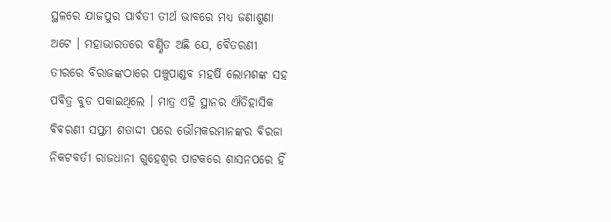ସ୍ଥଳରେ ଯାଜପୁର ପାର୍ବତୀ ତୀର୍ଥ ଭାବରେ ମଧ୍ୟ ଜଣାଶୁଣା ଅଟେ । ମହାଭାରତରେ ବର୍ଣ୍ଣିତ ଅଛି ଯେ, ବୈତରଣୀ ତୀରରେ ବିରାଜଙ୍କଠାରେ ପଞ୍ଚୁପାଣ୍ଡବ ମହର୍ଷି ଲୋମଶଙ୍କ ସହ ପବିତ୍ର ବୁଡ ପକାଇଥିଲେ । ମାତ୍ର ଏହି ସ୍ଥାନର ଐତିହାସିକ ବିବରଣୀ ସପ୍ତମ ଶତାଦ୍ଦୀ ପରେ ଭୌମକରମାନଙ୍କର ବିରଜା ନିକଟବର୍ତୀ ରାଜଧାନୀ ଗୁହେଶ୍ଵର ପାଟକରେ ଶାସନପରେ ହିଁ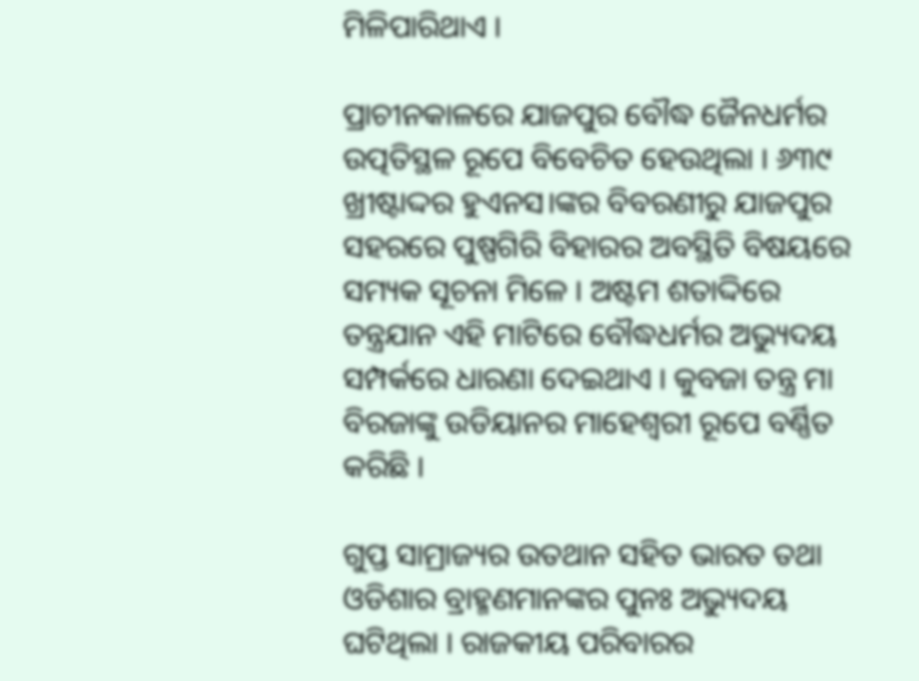ମିଳିପାରିଥାଏ ।

ପ୍ରାଚୀନକାଳରେ ଯାଜପୁର ବୌଦ୍ଧ ଜୈନଧର୍ମର ଉତ୍ପତିସ୍ଥଳ ରୂପେ ବିବେଚିତ ହେଉଥିଲା । ୬୩୯ ଖ୍ରୀଷ୍ଟାଦ୍ଦର ହୁଏନସ।ଙ୍କର ବିବରଣୀରୁ ଯାଜପୁର ସହରରେ ପୁଷ୍ପଗିରି ବିହାରର ଅବସ୍ଥିତି ବିଷୟରେ ସମ୍ୟକ ସୂଚନା ମିଳେ । ଅଷ୍ଟମ ଶତାଦ୍ଦିରେ ତନ୍ତ୍ରଯାନ ଏହି ମାଟିରେ ବୌଦ୍ଧଧର୍ମର ଅଭ୍ୟୁଦୟ ସମ୍ପର୍କରେ ଧାରଣା ଦେଇଥାଏ । କୁବଜା ତନ୍ତ୍ର ମା ବିରଜାଙ୍କୁ ଉଡିୟାନର ମାହେଶ୍ଵରୀ ରୂପେ ବର୍ଣ୍ଣିତ କରିଛି ।

ଗୁପ୍ତ ସାମ୍ରାଜ୍ୟର ଉତଥାନ ସହିତ ଭାରତ ତଥା ଓଡିଶାର ବ୍ରାହ୍ମଣମାନଙ୍କର ପୁନଃ ଅଭ୍ୟୁଦୟ ଘଟିଥିଲା । ରାଜକୀୟ ପରିବାରର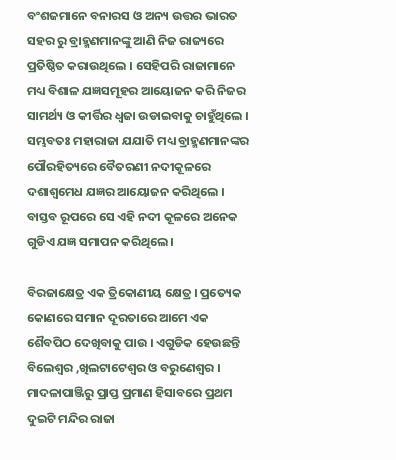ବଂଶଜମାନେ ବନାରସ ଓ ଅନ୍ୟ ଉତ୍ତର ଭାରତ ସହର ରୁ ବ୍ରାହ୍ମଣମାନଙ୍କୁ ଆଣି ନିଜ ରାଜ୍ୟରେ ପ୍ରତିଷ୍ଠିତ କରାଉଥିଲେ । ସେହିପରି ରାଜାମାନେ ମଧ୍ୟ ବିଶାଳ ଯଜ୍ଞସମୂହର ଆୟୋଜନ କରି ନିଜର ସାମର୍ଥ୍ୟ ଓ କୀର୍ତ୍ତିର ଧ୍ଵଜା ଉଡାଇବାକୁ ଚାହୁଁଥିଲେ । ସମ୍ଭବତଃ ମହାରାଜା ଯଯାତି ମଧ୍ୟ ବ୍ରାହ୍ମଣମାନଙ୍କର ପୌରହିତ୍ୟରେ ବୈତରଣୀ ନଦୀକୂଳରେ ଦଶାଶ୍ବମେଧ ଯଜ୍ଞର ଆୟୋଜନ କରିଥିଲେ । ବାସ୍ତବ ରୂପରେ ସେ ଏହି ନଦୀ କୂଳରେ ଅନେକ ଗୁଡିଏ ଯଜ୍ଞ ସମାପନ କରିଥିଲେ ।

ବିରଜାକ୍ଷେତ୍ର ଏକ ତ୍ରିକୋଣୀୟ କ୍ଷେତ୍ର । ପ୍ରତ୍ୟେକ କୋଣରେ ସମାନ ଦୂରତାରେ ଆମେ ଏକ ଶୈବପିଠ ଦେଖିବାକୁ ପାଉ । ଏଗୁଡିକ ହେଉଛନ୍ତି ବିଲେଶ୍ଵର ,ଖିଲଟାଟେଶ୍ଵର ଓ ବରୁଣେଶ୍ଵର । ମାଦଳାପାଞ୍ଜିରୁ ପ୍ରାପ୍ତ ପ୍ରମାଣ ହିସାବରେ ପ୍ରଥମ ଦୁଇଟି ମନ୍ଦିର ରାଜା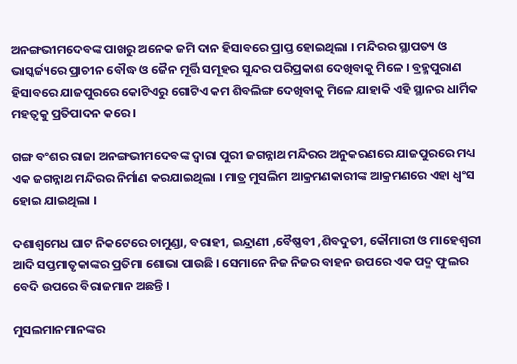ଅନଙ୍ଗଭୀମଦେବଙ୍କ ପାଖରୁ ଅନେକ ଜମି ଦାନ ହିସାବରେ ପ୍ରାପ୍ତ ହୋଇଥିଲା । ମନ୍ଦିରର ସ୍ଥାପତ୍ୟ ଓ ଭାସ୍କର୍ଜ୍ୟରେ ପ୍ରାଚୀନ ବୌଦ୍ଧ ଓ ଜୈନ ମୂର୍ତ୍ତି ସମୂହର ସୁନ୍ଦର ପରିପ୍ରକାଶ ଦେଖିବାକୁ ମିଳେ । ବ୍ରହ୍ମପୁରାଣ ହିସାବରେ ଯାଜପୁରରେ କୋଟିଏରୁ ଗୋଟିଏ କମ ଶିବଲିଙ୍ଗ ଦେଖିବାକୁ ମିଳେ ଯାହାକି ଏହି ସ୍ଥାନର ଧାର୍ମିକ ମହତ୍ଵକୁ ପ୍ରତିପାଦନ କରେ ।

ଗଙ୍ଗ ବଂଶର ରାଜା ଅନଙ୍ଗଭୀମଦେବଙ୍କ ଦ୍ଵାରା ପୁରୀ ଜଗନ୍ନାଥ ମନ୍ଦିରର ଅନୁକରଣରେ ଯାଜପୁରରେ ମଧ୍ୟ ଏକ ଜଗନ୍ନାଥ ମନ୍ଦିରର ନିର୍ମାଣ କରଯାଇଥିଲା । ମାତ୍ର ମୁସଲିମ ଆକ୍ରମଣକାରୀଙ୍କ ଆକ୍ରମଣରେ ଏହା ଧ୍ଵଂସ ହୋଇ ଯାଇଥିଲା ।

ଦଶାଶ୍ଵମେଧ ଘାଟ ନିକଟେରେ ଚାମୁଣ୍ଡା, ବରାହୀ, ଇନ୍ଦ୍ରାଣୀ ,ବୈଷ୍ଣବୀ ,ଶିବଦୁତୀ, କୌମାରୀ ଓ ମାହେଶ୍ଵରୀ ଆଦି ସପ୍ତମାତୃକାଙ୍କର ପ୍ରତିମା ଶୋଭା ପାଉଛି । ସେମାନେ ନିଜ ନିଜର ବାହନ ଉପରେ ଏକ ପଦ୍ମ ଫୁଲର ବେଦି ଉପରେ ବିରାଜମାନ ଅଛନ୍ତି ।

ମୁସଲମାନମାନଙ୍କର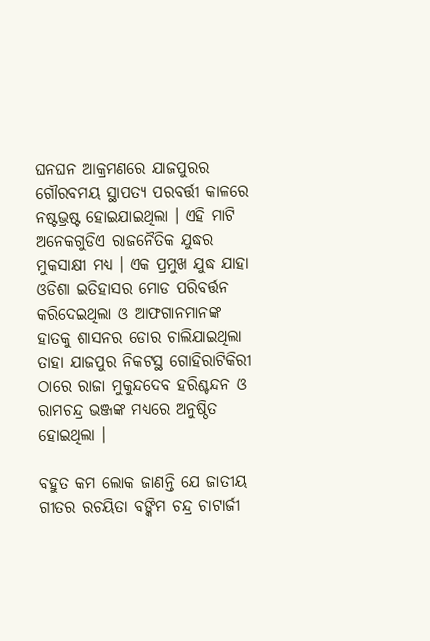ଘନଘନ ଆକ୍ରମଣରେ ଯାଜପୁରର ଗୌରବମୟ ସ୍ଥାପତ୍ୟ ପରବର୍ତ୍ତୀ କାଳରେ ନଷ୍ଟଭ୍ରଷ୍ଟ ହୋଇଯାଇଥିଲା । ଏହି ମାଟି ଅନେକଗୁଡିଏ ରାଜନୈତିକ ଯୁଦ୍ଧର ମୁକସାକ୍ଷୀ ମଧ୍ୟ । ଏକ ପ୍ରମୁଖ ଯୁଦ୍ଧ ଯାହା ଓଡିଶା ଇତିହାସର ମୋଡ ପରିବର୍ତ୍ତନ କରିଦେଇଥିଲା ଓ ଆଫଗାନମାନଙ୍କ ହାତକୁ ଶାସନର ଡୋର ଚାଲିଯାଇଥିଲା ତାହା ଯାଜପୁର ନିକଟସ୍ଥ ଗୋହିରାଟିକିରୀ ଠାରେ ରାଜା ମୁକୁନ୍ଦଦେବ ହରିଶ୍ଚନ୍ଦନ ଓ ରାମଚନ୍ଦ୍ର ଭଞ୍ଜଙ୍କ ମଧ୍ୟରେ ଅନୁଷ୍ଠିତ ହୋଇଥିଲା ।

ବହୁତ କମ ଲୋକ ଜାଣନ୍ତି ଯେ ଜାତୀୟ ଗୀତର ରଚୟିତା ବଙ୍କିମ ଚନ୍ଦ୍ର ଚାଟାର୍ଜୀ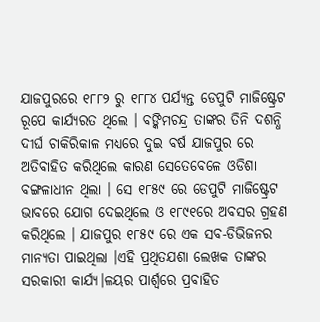ଯାଜପୁରରେ ୧୮୮୨ ରୁ ୧୮୮୪ ପର୍ଯ୍ୟନ୍ତ ଡେପୁଟି ମାଜିଷ୍ଟ୍ରେଟ ରୂପେ କାର୍ଯ୍ୟରତ ଥିଲେ । ବଙ୍କିମଚନ୍ଦ୍ର ତାଙ୍କର ତିନି ଦଶନ୍ଧି ଦୀର୍ଘ ଚାକିରିକାଳ ମଧ୍ୟରେ ଦୁଇ ବର୍ଷ ଯାଜପୁର ରେ ଅତିବାହିତ କରିଥିଲେ କାରଣ ସେତେବେଳେ ଓଡିଶା ବଙ୍ଗଳାଧୀନ ଥିଲା । ସେ ୧୮୫୯ ରେ ଡେପୁଟି ମାଜିଷ୍ଟ୍ରେଟ ଭାବରେ ଯୋଗ ଦେଇଥିଲେ ଓ ୧୮୯୧ରେ ଅବସର ଗ୍ରହଣ କରିଥିଲେ । ଯାଜପୁର ୧୮୫୯ ରେ ଏକ ସବ-ଡିଭିଜନର ମାନ୍ୟତା ପାଇଥିଲା ।ଏହି ପ୍ରଥିତଯଶା ଲେଖକ ତାଙ୍କର ସରକାରୀ କାର୍ଯ୍ୟ।ଳୟର ପାର୍ଶ୍ଵରେ ପ୍ରବାହିତ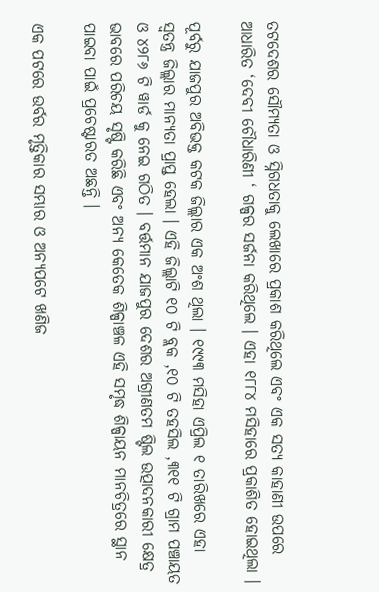ତଟଦେଶର ସୌମ୍ୟତା ଓ ସ୍ନିଗଧତାକୁ ଲେଖାରେ ପ୍ରକାଶ କରିଥିଲେ ଏବଂ ଏକ ସତ୍ୟ କାହାଣୀ ଉପରେ ଆଧାରିତ ‘ଦେବୀ ଚୌଧାରିଣୀ ‘ ଗଳ୍ପର ସର୍ଜନା କରିଥିଲେ । ଏହା ୧୮୮୪ ମସିହାରେ ପ୍ରକାଶିତ ହୋଇଥିଲା ।

ପୂର୍ବରୁ ଯାଜପୁର ଅବିଭକ୍ତ କଟକ ଜିଲ୍ଲାର ଏକ ଅଂଶ ଥିଲା । ୧୯୯୩ ମସିହା ଏପ୍ରିଲ ୧ ତାରିଖରେ ଏହା ସ୍ଵତନ୍ତ୍ର ଜିଲ୍ଲାର ମାନ୍ୟତା ପ୍ରାପ୍ତ ହେଲା । ଏହି ଜିଲ୍ଲାଟି ୧୦ ଟି ବ୍ଲକ ,୧୦ ଟି ତହସିଲ ,୩୧୧ ଟି ଗ୍ରାମ ପଞ୍ଚାୟତ ଓ ୪୨୮୬ ଟି ୱାର୍ଡ କୁ ନେଇ ଗଠିତ । ବର୍ତ୍ତମାନ ଯାଜପୁର ଦେଶର ଅଗ୍ରୀଣତମ ଷ୍ଟିଲ ଉତ୍ପାଦନକାରୀ କ୍ଷେତ୍ର ଭାବରେ ପରିଚୟ ସୃଷ୍ଟି କରିଛି ଏବଂ ଅନ୍ୟ କେତେକ ଶିଳ୍ପାଞ୍ଚଳ ଏହି ସମୃଦ୍ଧ ଶିଳ୍ପାୟନ ମାନଚିତ୍ରରେ ସ୍ଥାନ ପାଇବା ପାଇଁ ପ୍ରଚେଷ୍ଟାରତ ଅଛନ୍ତି ।

ଏକ ପଟରେ ଉର୍ବର ମୃତ୍ତିକାର ସମ୍ଭାର ଓ ଅନ୍ୟପଟେ ଖଣିଜ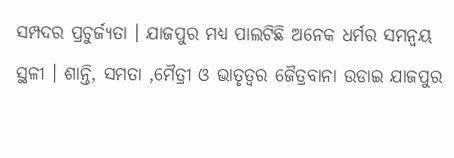ସମ୍ପଦର ପ୍ରଚୁର୍ଜ୍ୟତା । ଯାଜପୁର ମଧ୍ୟ ପାଲଟିଛି ଅନେକ ଧର୍ମର ସମନ୍ଵୟ ସ୍ଥଳୀ । ଶାନ୍ତି, ସମତା ,ମୈତ୍ରୀ ଓ ଭାତୃତ୍ଵର ଜୈତ୍ରବାନା ଉଡାଇ ଯାଜପୁର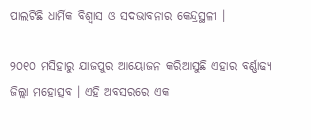ପାଲଟିଛି ଧାର୍ମିକ ବିଶ୍ଵାସ ଓ ସଦଭାବନାର କେନ୍ଦ୍ରସ୍ଥଳୀ ।

୨୦୧୦ ମସିହାରୁ ଯାଜପୁର ଆୟୋଜନ କରିଆସୁଛି ଏହାର ବର୍ଣ୍ଣାଢ୍ୟ ଜିଲ୍ଲା ମହୋତ୍ସବ । ଏହି ଅବସରରେ ଏକ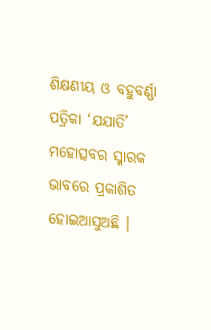ଶିକ୍ଷଣୀୟ ଓ ବହୁବର୍ଣ୍ଣା ପତ୍ରିକା ‘ଯଯାତି’ ମହୋତ୍ସବର ସ୍ମାରକ ଭାବରେ ପ୍ରକାଶିତ ହୋଇଆସୁଅଛି ।